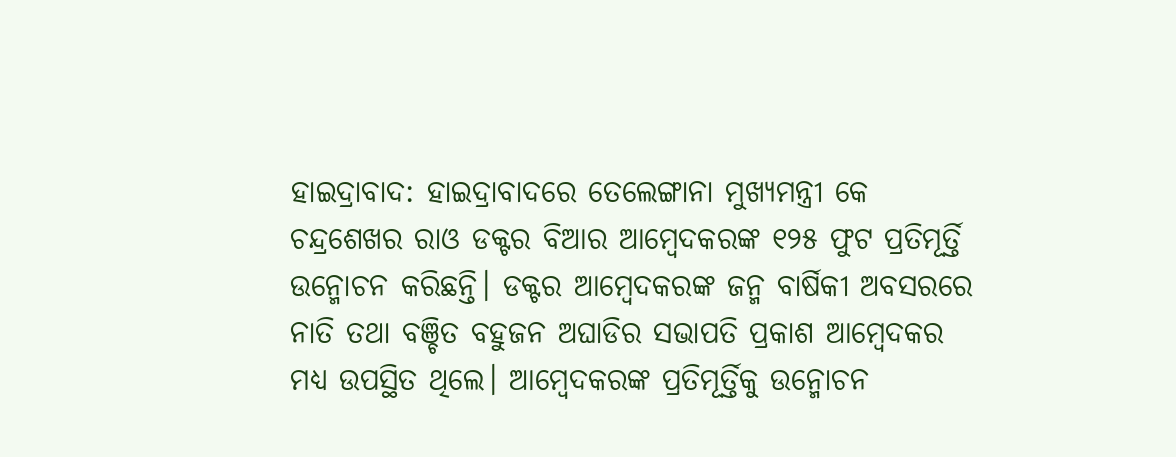ହାଇଦ୍ରାବାଦ: ହାଇଦ୍ରାବାଦରେ ତେଲେଙ୍ଗାନା ମୁଖ୍ୟମନ୍ତ୍ରୀ କେ ଚନ୍ଦ୍ରଶେଖର ରାଓ ଡକ୍ଟର ବିଆର ଆମ୍ବେଦକରଙ୍କ ୧୨୫ ଫୁଟ ପ୍ରତିମୂର୍ତ୍ତି ଉନ୍ମୋଚନ କରିଛନ୍ତି। ଡକ୍ଟର ଆମ୍ବେଦକରଙ୍କ ଜନ୍ମ ବାର୍ଷିକୀ ଅବସରରେ ନାତି ତଥା ବଞ୍ଚିତ ବହୁଜନ ଅଘାଡିର ସଭାପତି ପ୍ରକାଶ ଆମ୍ବେଦକର ମଧ୍ୟ ଉପସ୍ଥିତ ଥିଲେ। ଆମ୍ବେଦକରଙ୍କ ପ୍ରତିମୂର୍ତ୍ତିକୁ ଉନ୍ମୋଚନ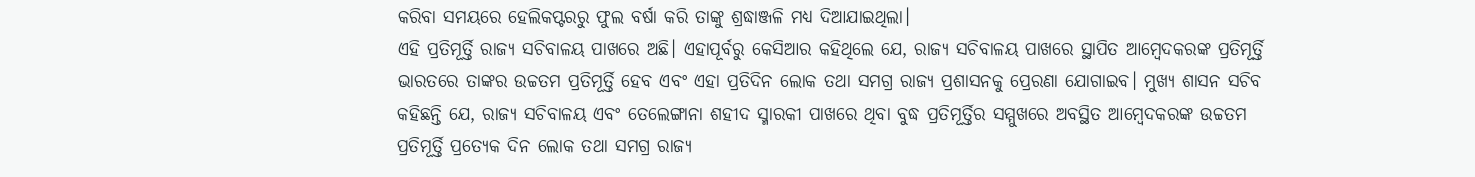କରିବା ସମୟରେ ହେଲିକପ୍ଟରରୁ ଫୁଲ ବର୍ଷା କରି ତାଙ୍କୁ ଶ୍ରଦ୍ଧାଞ୍ଜଳି ମଧ୍ୟ ଦିଆଯାଇଥିଲା।
ଏହି ପ୍ରତିମୂର୍ତ୍ତି ରାଜ୍ୟ ସଚିବାଳୟ ପାଖରେ ଅଛି। ଏହାପୂର୍ବରୁ କେସିଆର କହିଥିଲେ ଯେ, ରାଜ୍ୟ ସଚିବାଳୟ ପାଖରେ ସ୍ଥାପିତ ଆମ୍ବେଦକରଙ୍କ ପ୍ରତିମୂର୍ତ୍ତି ଭାରତରେ ତାଙ୍କର ଉଚ୍ଚତମ ପ୍ରତିମୂର୍ତ୍ତି ହେବ ଏବଂ ଏହା ପ୍ରତିଦିନ ଲୋକ ତଥା ସମଗ୍ର ରାଜ୍ୟ ପ୍ରଶାସନକୁ ପ୍ରେରଣା ଯୋଗାଇବ। ମୁଖ୍ୟ ଶାସନ ସଚିବ କହିଛନ୍ତି ଯେ, ରାଜ୍ୟ ସଚିବାଳୟ ଏବଂ ତେଲେଙ୍ଗାନା ଶହୀଦ ସ୍ମାରକୀ ପାଖରେ ଥିବା ବୁଦ୍ଧ ପ୍ରତିମୂର୍ତ୍ତିର ସମ୍ମୁଖରେ ଅବସ୍ଥିତ ଆମ୍ବେଦକରଙ୍କ ଉଚ୍ଚତମ ପ୍ରତିମୂର୍ତ୍ତି ପ୍ରତ୍ୟେକ ଦିନ ଲୋକ ତଥା ସମଗ୍ର ରାଜ୍ୟ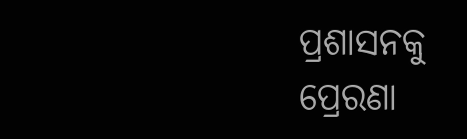ପ୍ରଶାସନକୁ ପ୍ରେରଣା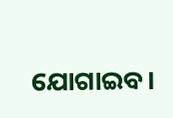ଯୋଗାଇବ।